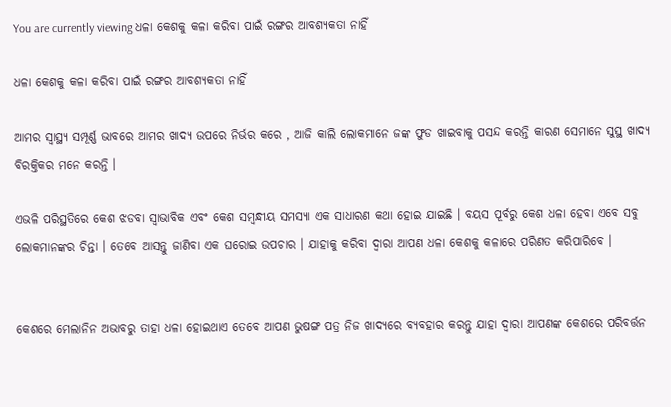You are currently viewing ଧଳା କେଶକୁ କଳା କରିବା ପାଇଁ ରଙ୍ଗର ଆବଶ୍ୟକତା ନାହିଁ

ଧଳା କେଶକୁ କଳା କରିବା ପାଇଁ ରଙ୍ଗର ଆବଶ୍ୟକତା ନାହିଁ

ଆମର ସ୍ୱାସ୍ଥ୍ୟ ସମ୍ପୂର୍ଣ୍ଣ ଭାବରେ ଆମର ଖାଦ୍ୟ ଉପରେ ନିର୍ଭର କରେ , ଆଜି କାଲି ଲୋକମାନେ ଜଙ୍କ ଫୁଡ ଖାଇବାକୁ ପସନ୍ଦ କରନ୍ତି କାରଣ ସେମାନେ ସୁସ୍ଥ ଖାଦ୍ୟ ବିରକ୍ତିକର ମନେ କରନ୍ତି ।

ଏଭଳି ପରିସ୍ଥତିରେ କେଶ ଝଡବା ସ୍ୱାଭାବିକ ଏବଂ କେଶ ସମ୍ବନ୍ଧୀୟ ସମସ୍ୟା ଏକ ସାଧାରଣ କଥା ହୋଇ ଯାଇଛି । ବୟସ ପୂର୍ବରୁ କେଶ ଧଳା ହେବା ଏବେ ସବୁ ଲୋକମାନଙ୍କର ଚିନ୍ତା । ତେବେ ଆସନ୍ତୁ ଜାଣିବା ଏକ ଘରୋଇ ଉପଚାର । ଯାହାକୁ କରିବା ଦ୍ୱାରା ଆପଣ ଧଳା କେଶକୁ କଳାରେ ପରିଣତ କରିପାରିବେ ।


କେଶରେ ମେଲାନିନ ଅଭାବରୁ ତାହା ଧଳା ହୋଇଥାଏ ତେବେ ଆପଣ ଭୁଷଙ୍ଗ ପତ୍ର ନିଜ ଖାଦ୍ୟରେ ବ୍ୟବହାର କରନ୍ତୁ ଯାହା ଦ୍ୱାରା ଆପଣଙ୍କ କେଶରେ ପରିବର୍ତ୍ତନ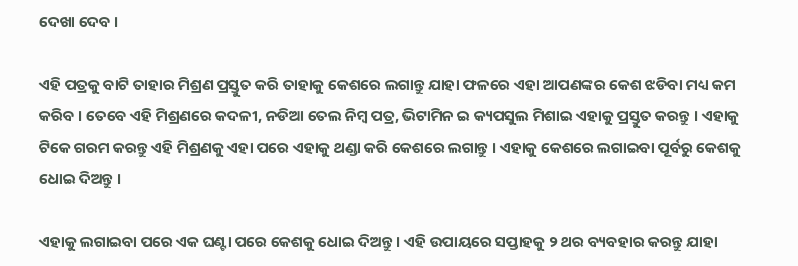ଦେଖା ଦେବ ।

ଏହି ପତ୍ରକୁ ବାଟି ତାହାର ମିଶ୍ରଣ ପ୍ରସ୍ତୁତ କରି ତାହାକୁ କେଶରେ ଲଗାନ୍ତୁ ଯାହା ଫଳରେ ଏହା ଆପଣଙ୍କର କେଶ ଝଡିବା ମଧ୍ୟ କମ କରିବ । ତେବେ ଏହି ମିଶ୍ରଣରେ କଦଳୀ, ନଡିଆ ତେଲ ନିମ୍ବ ପତ୍ର, ଭିଟାମିନ ଇ କ୍ୟପସୁଲ ମିଶାଇ ଏହାକୁ ପ୍ରସ୍ତୁତ କରନ୍ତୁ । ଏହାକୁ ଟିକେ ଗରମ କରନ୍ତୁ ଏହି ମିଶ୍ରଣକୁ ଏହା ପରେ ଏହାକୁ ଥଣ୍ଡା କରି କେଶରେ ଲଗାନ୍ତୁ । ଏହାକୁ କେଶରେ ଲଗାଇବା ପୂର୍ବରୁ କେଶକୁ ଧୋଇ ଦିଅନ୍ତୁ ।

ଏହାକୁ ଲଗାଇବା ପରେ ଏକ ଘଣ୍ଟା ପରେ କେଶକୁ ଧୋଇ ଦିଅନ୍ତୁ । ଏହି ଉପାୟରେ ସପ୍ତାହକୁ ୨ ଥର ବ୍ୟବହାର କରନ୍ତୁ ଯାହା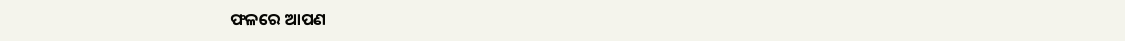ଫଳରେ ଆପଣ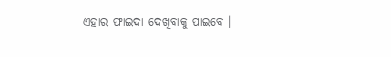ଏହାର ଫାଇଦା ଦେଖିବାକୁ ପାଇବେ ।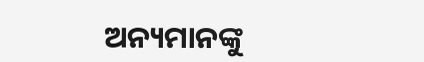ଅନ୍ୟମାନଙ୍କୁ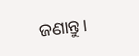ଜଣାନ୍ତୁ।